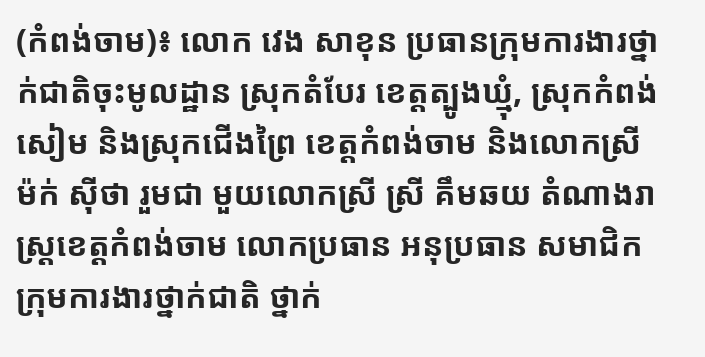(កំពង់ចាម)៖ លោក វេង សាខុន ប្រធានក្រុមការងារថ្នាក់ជាតិចុះមូលដ្ឋាន ស្រុកតំបែរ ខេត្តត្បូងឃ្មុំ, ស្រុកកំពង់សៀម និងស្រុកជើងព្រៃ ខេត្តកំពង់ចាម និងលោកស្រី ម៉ក់ ស៊ីថា រួមជា មួយលោកស្រី ស្រី គឹមឆយ តំណាងរាស្រ្តខេត្តកំពង់ចាម លោកប្រធាន អនុប្រធាន សមាជិកក្រុមការងារថ្នាក់ជាតិ ថ្នាក់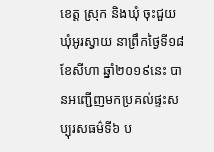ខេត្ត ស្រុក និងឃុំ ចុះជួយឃុំអូរស្វាយ នាព្រឹកថ្ងៃទី១៨ ខែសីហា ឆ្នាំ២០១៩នេះ បានអញ្ជើញមកប្រគល់ផ្ទះសប្បុរសធម៌ទី៦ ប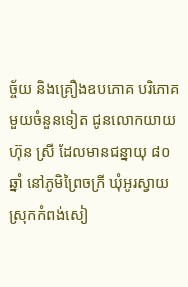ច្ច័យ និងគ្រឿងឧបភោគ បរិភោគមួយចំនួនទៀត ជូនលោកយាយ ហ៊ុន ស្រី ដែលមានជន្នាយុ ៨០ឆ្នាំ នៅភូមិព្រៃចក្រី ឃុំអូរស្វាយ ស្រុកកំពង់សៀ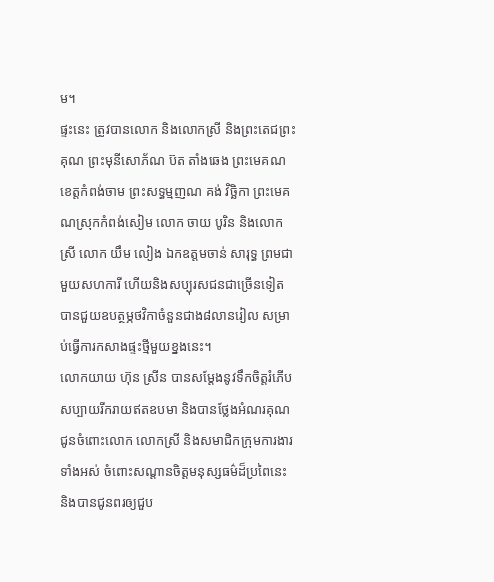ម។
ផ្ទះនេះ ត្រូវបានលោក និងលោកស្រី និងព្រះតេជព្រះគុណ ព្រះមុនីសោភ័ណ ប៊ត តាំងឆេង ព្រះមេគណខេត្តកំពង់ចាម ព្រះសទ្ធម្មញណ គង់ វិច្ឆិកា ព្រះមេគណស្រុកកំពង់សៀម លោក ចាយ បូរិន និងលោកស្រី លោក យឹម លៀង ឯកឧត្តមចាន់ សារុទ្ធ ព្រមជាមួយសហការី ហើយនិងសប្បុរសជនជាច្រើនទៀត បានជួយឧបត្ថម្ភថវិកាចំនួនជាង៨លានរៀល សម្រាប់ធ្វើការកសាងផ្ទះថ្មីមួយខ្នងនេះ។
លោកយាយ ហ៊ុន ស្រីន បានសម្តែងនូវទឹកចិត្តរំភើបសប្បាយរីករាយឥតឧបមា និងបានថ្លែងអំណរគុណជូនចំពោះលោក លោកស្រី និងសមាជិកក្រុមការងារទាំងអស់ ចំពោះសណ្តានចិត្តមនុស្សធម៌ដ៏ប្រពៃនេះ និងបានជូនពរឲ្យជួប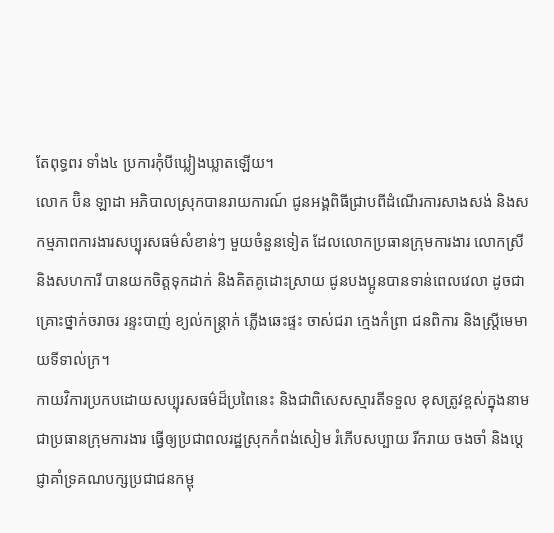តែពុទ្ធពរ ទាំង៤ ប្រការកុំបីឃ្លៀងឃ្លាតឡើយ។
លោក ប៊ិន ឡាដា អភិបាលស្រុកបានរាយការណ៍ ជូនអង្គពិធីជ្រាបពីដំណើរការសាងសង់ និងសកម្មភាពការងារសប្បុរសធម៌សំខាន់ៗ មួយចំនួនទៀត ដែលលោកប្រធានក្រុមការងារ លោកស្រី និងសហការី បានយកចិត្តទុកដាក់ និងគិតគូដោះស្រាយ ជូនបងប្អូនបានទាន់ពេលវេលា ដូចជាគ្រោះថ្នាក់ចរាចរ រន្ទះបាញ់ ខ្យល់កន្រ្តាក់ ភ្លើងឆេះផ្ទះ ចាស់ជរា ក្មេងកំព្រា ជនពិការ និងស្រ្តីមេមាយទីទាល់ក្រ។
កាយវិការប្រកបដោយសប្បុរសធម៌ដ៏ប្រពៃនេះ និងជាពិសេសស្មារតីទទួល ខុសត្រូវខ្ពស់ក្នុងនាមជាប្រធានក្រុមការងារ ធ្វើឲ្យប្រជាពលរដ្ឋស្រុកកំពង់សៀម រំភើបសប្បាយ រីករាយ ចងចាំ និងប្តេជ្ញាគាំទ្រគណបក្សប្រជាជនកម្ពុ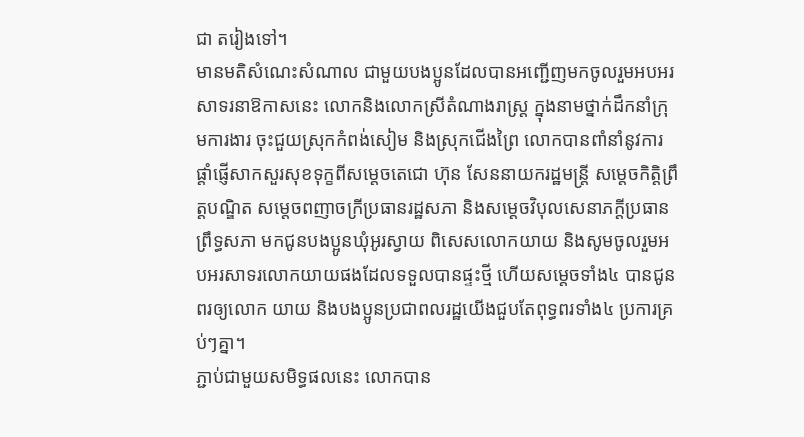ជា តរៀងទៅ។
មានមតិសំណេះសំណាល ជាមួយបងប្អូនដែលបានអញ្ជើញមកចូលរួមអបអរសាទរនាឱកាសនេះ លោកនិងលោកស្រីតំណាងរាស្ត្រ ក្នុងនាមថ្នាក់ដឹកនាំក្រុមការងារ ចុះជួយស្រុកកំពង់សៀម និងស្រុកជើងព្រៃ លោកបានពាំនាំនូវការផ្តាំផ្ញើសាកសួរសុខទុក្ខពីសម្តេចតេជោ ហ៊ុន សែននាយករដ្ឋមន្រ្តី សម្តេចកិត្តិព្រឹត្តបណ្ឌិត សម្តេចពញាចក្រីប្រធានរដ្ឋសភា និងសម្តេចវិបុលសេនាភក្តីប្រធានព្រឹទ្ធសភា មកជូនបងប្អូនឃុំអូរស្វាយ ពិសេសលោកយាយ និងសូមចូលរួមអបអរសាទរលោកយាយផងដែលទទួលបានផ្ទះថ្មី ហើយសម្តេចទាំង៤ បានជូនពរឲ្យលោក យាយ និងបងប្អូនប្រជាពលរដ្ឋយើងជួបតែពុទ្ធពរទាំង៤ ប្រការគ្រប់ៗគ្នា។
ភ្ជាប់ជាមួយសមិទ្ធផលនេះ លោកបាន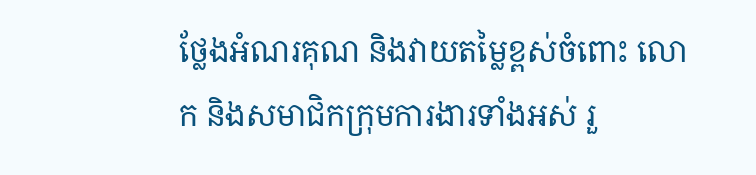ថ្លែងអំណរគុណ និងវាយតម្លៃខ្ពស់ចំពោះ លោក និងសមាជិកក្រុមការងារទាំងអស់ រួ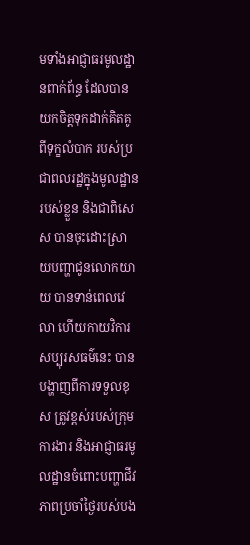មទាំងអាជ្ញាធរមូលដ្ឋានពាក់ព័ន្ធ ដែលបានយកចិត្ដទុកដាក់គិតគូពីទុក្ខលំបាក របស់ប្រជាពលរដ្ឋក្នុងមូលដ្ឋានរបស់ខ្លួន និងជាពិសេស បានចុះដោះស្រាយបញ្ហាជូនលោកយាយ បានទាន់ពេលវេលា ហើយកាយវិការសប្បុរសធម៌នេះ បានបង្ហាញពីការទទួលខុស ត្រូវខ្ពស់របស់ក្រុមការងារ និងអាជ្ញាធរមូលដ្ឋានចំពោះបញ្ហាជីវភាពប្រចាំថ្ងៃរបស់បង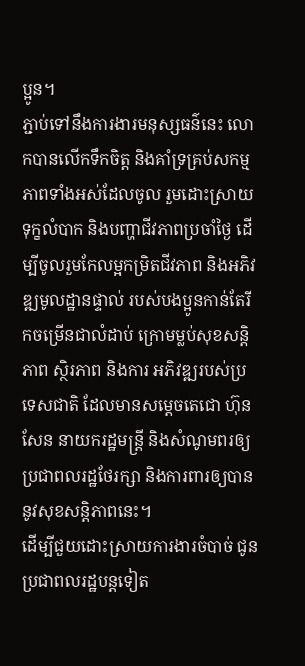ប្អូន។
ភ្ជាប់ទៅនឹងការងារមនុស្សធន៌នេះ លោកបានលើកទឹកចិត្ត និងគាំទ្រគ្រប់សកម្មភាពទាំងអស់ដែលចូល រួមដោះស្រាយទុក្ខលំបាក និងបញ្ហាជីវភាពប្រចាំថ្ងៃ ដើម្បីចូលរួមកែលម្អកម្រិតជីវភាព និងអភិវឌ្ឍមូលដ្ឋានផ្ទាល់ របស់បងប្អូនកាន់តែរីកចម្រើនជាលំដាប់ ក្រោមម្លប់សុខសន្តិភាព ស្ថិរភាព និងការ អភិវឌ្ឍរបស់ប្រទេសជាតិ ដែលមានសម្តេចតេជោ ហ៊ុន សែន នាយករដ្ឋមន្ត្រី និងសំណូមពរឲ្យប្រជាពលរដ្ឋថែរក្សា និងការពារឲ្យបាននូវសុខសន្តិភាពនេះ។
ដើម្បីជួយដោះស្រាយការងារចំបាច់ ជូនប្រជាពលរដ្ឋបន្តទៀត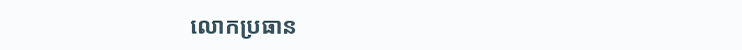លោកប្រធាន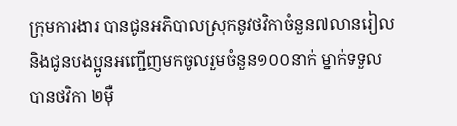ក្រុមការងារ បានជូនអភិបាលស្រុកនូវថវិកាចំនួន៧លានរៀល និងជូនបងប្អូនអញ្ជើញមកចូលរួមចំនួន១០០នាក់ ម្នាក់ទទួលបានថវិកា ២ម៉ឺ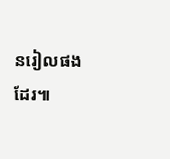នរៀលផងដែរ៕